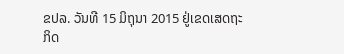ຂປລ. ວັນທີ 15 ມິຖຸນາ 2015 ຢູ່ເຂດເສດຖະກິດ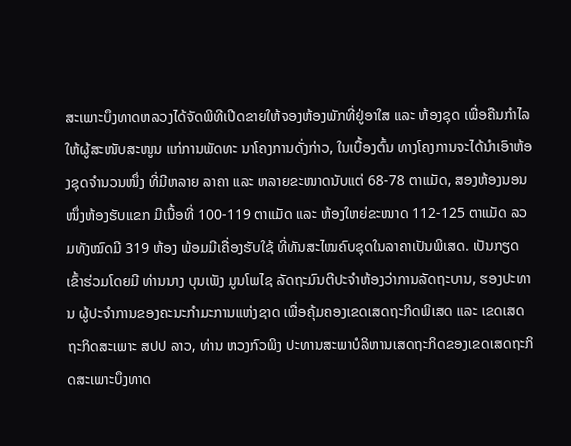ສະເພາະບຶງທາດຫລວງໄດ້ຈັດພິທີເປີດຂາຍໃຫ້ຈອງຫ້ອງພັກທີ່ຢູ່ອາໃສ ແລະ ຫ້ອງຊຸດ ເພື່ອຄືນກໍາໄລໃຫ້ຜູ້ສະໜັບສະໜູນ ແກ່ການພັດທະ ນາໂຄງການດັ່ງກ່າວ, ໃນເບື້ອງຕົ້ນ ທາງໂຄງການຈະໄດ້ນໍາເອົາຫ້ອງຊຸດຈໍານວນໜຶ່ງ ທີ່ມີຫລາຍ ລາຄາ ແລະ ຫລາຍຂະໜາດນັບແຕ່ 68-78 ຕາແມັດ, ສອງຫ້ອງນອນ ໜຶ່ງຫ້ອງຮັບແຂກ ມີເນື້ອທີ່ 100-119 ຕາແມັດ ແລະ ຫ້ອງໃຫຍ່ຂະໜາດ 112-125 ຕາແມັດ ລວມທັງໝົດມີ 319 ຫ້ອງ ພ້ອມມີເຄື່ອງຮັບໃຊ້ ທີ່ທັນສະໄໝຄົບຊຸດໃນລາຄາເປັນພິເສດ. ເປັນກຽດເຂົ້າຮ່ວມໂດຍມີ ທ່ານນາງ ບຸນເພັງ ມູນໂພໄຊ ລັດຖະມົນຕີປະຈໍາຫ້ອງວ່າການລັດຖະບານ, ຮອງປະທານ ຜູ້ປະຈໍາການຂອງຄະນະກໍາມະການແຫ່ງຊາດ ເພື່ອຄຸ້ມຄອງເຂດເສດຖະກິດພິເສດ ແລະ ເຂດເສດຖະກິດສະເພາະ ສປປ ລາວ, ທ່ານ ຫວງກົວພິງ ປະທານສະພາບໍລິຫານເສດຖະກິດຂອງເຂດເສດຖະກິດສະເພາະບຶງທາດ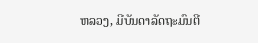ຫລວງ, ມີບັນດາລັດຖະມົນຕີ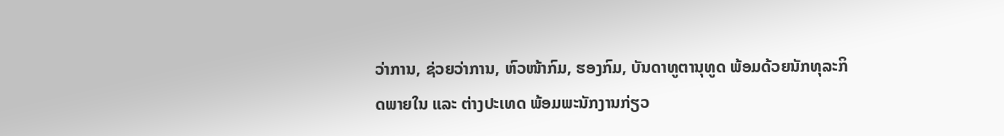ວ່າການ, ຊ່ວຍວ່າການ, ຫົວໜ້າກົມ, ຮອງກົມ, ບັນດາທູຕານຸທູດ ພ້ອມດ້ວຍນັກທຸລະກິດພາຍໃນ ແລະ ຕ່າງປະເທດ ພ້ອມພະນັກງານກ່ຽວ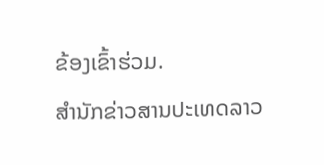ຂ້ອງເຂົ້າຮ່ວມ.
ສຳນັກຂ່າວສານປະເທດລາວ